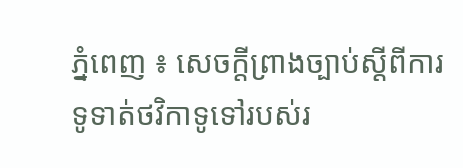ភ្នំពេញ ៖ សេចក្តីព្រាងច្បាប់ស្ដីពីការទូទាត់ថវិកាទូទៅរបស់រ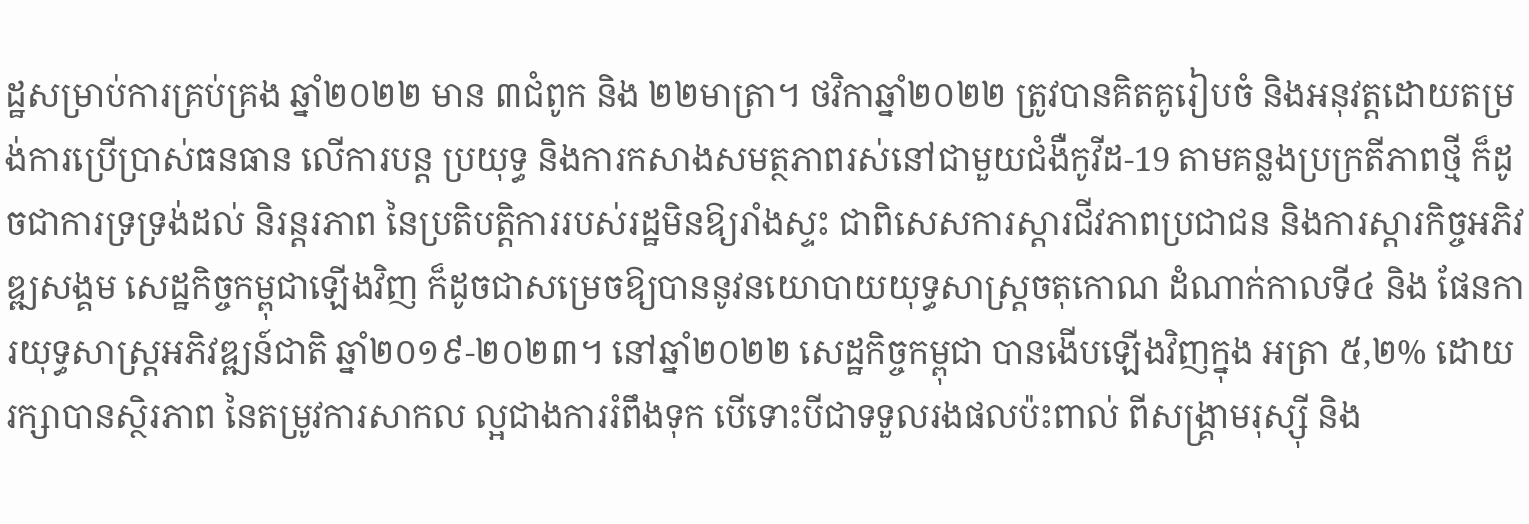ដ្ឋសម្រាប់ការគ្រប់គ្រង ឆ្នាំ២០២២ មាន ៣ជំពូក និង ២២មាត្រា។ ថវិកាឆ្នាំ២០២២ ត្រូវបានគិតគូរៀបចំ និងអនុវត្តដោយតម្រង់ការប្រើប្រាស់ធនធាន លើការបន្ត ប្រយុទ្ធ និងការកសាងសមត្ថភាពរស់នៅជាមួយជំងឺកូវីដ-19 តាមគន្លងប្រក្រតីភាពថ្មី ក៏ដូចជាការទ្រទ្រង់ដល់ និរន្តរភាព នៃប្រតិបត្តិការរបស់រដ្ឋមិនឱ្យរាំងស្ទះ ជាពិសេសការស្តារជីវភាពប្រជាជន និងការស្ដារកិច្ចអភិវឌ្ឍសង្គម សេដ្ឋកិច្ចកម្ពុជាឡើងវិញ ក៏ដូចជាសម្រេចឱ្យបាននូវនយោបាយយុទ្ធសាស្ត្រចតុកោណ ដំណាក់កាលទី៤ និង ផែនការយុទ្ធសាស្ត្រអភិវឌ្ឍន៍ជាតិ ឆ្នាំ២០១៩-២០២៣។ នៅឆ្នាំ២០២២ សេដ្ឋកិច្ចកម្ពុជា បានងើបឡើងវិញក្នុង អត្រា ៥,២% ដោយរក្សាបានស្ថិរភាព នៃតម្រូវការសាកល ល្អជាងការរំពឹងទុក បើទោះបីជាទទួលរងផលប៉ះពាល់ ពីសង្គ្រាមរុស្ស៊ី និង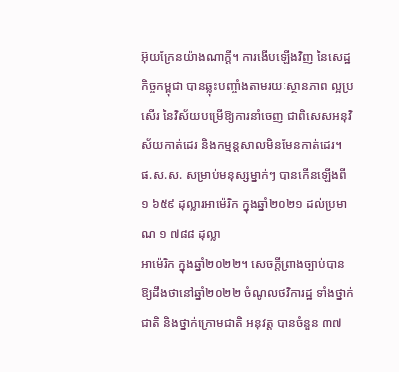អ៊ុយក្រែនយ៉ាងណាក្តី។ ការងើបឡើងវិញ នៃសេដ្ឋកិច្ចកម្ពុជា បានឆ្លុះបញ្ចាំងតាមរយៈស្ថានភាព ល្អប្រសើរ នៃវិស័យបម្រើឱ្យការនាំចេញ ជាពិសេសអនុវិស័យកាត់ដេរ និងកម្មន្តសាលមិនមែនកាត់ដេរ។ ផ.ស.ស. សម្រាប់មនុស្សម្នាក់ៗ បានកើនឡើងពី ១ ៦៥៩ ដុល្លារអាម៉េរិក ក្នុងឆ្នាំ២០២១ ដល់ប្រមាណ ១ ៧៨៨ ដុល្លា
អាម៉េរិក ក្នុងឆ្នាំ២០២២។ សេចក្តីព្រាងច្បាប់បានឱ្យដឹងថានៅឆ្នាំ២០២២ ចំណូលថវិការដ្ឋ ទាំងថ្នាក់ជាតិ និងថ្នាក់ក្រោមជាតិ អនុវត្ត បានចំនួន ៣៧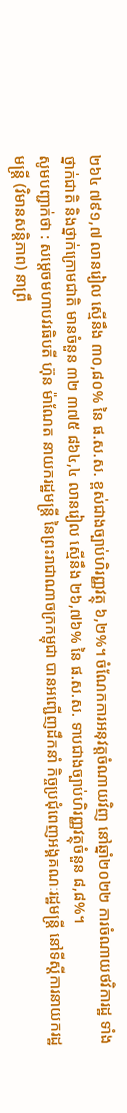២៦៤ ៧៩១,៧ លានរៀល ស្មើនឹង ៣០,៨០% នៃ ផ.ស.ស. ខ្ពស់ជាងច្បាប់ហិរញ្ញវត្ថុ ៦,២%។ ចំណែកការអនុវត្តចំណាយវិញ នៅឆ្នាំ២០២២ ការចំណាយថវិការដ្ឋ ទាំងថ្នាក់ជាតិ និងថ្នាក់ក្រោមជាតិ មានចំនួន ៣២ ៣៧៥ ៨៦៤,៤ លានរៀល ស្មើនឹង ២៦,៧៦% នៃ ផ.ស.ស. ទាបជាងច្បាប់ហិរញ្ញវត្ថុចំនួន ៨,៨%។
សូមបញ្ជាក់ថា : សម្តេចមហាបវរធិបតី ហ៊ុន ម៉ាណែត នាយករដ្ឋមន្ត្រី នៃព្រះរាជាណាចក្រកម្ពុជា បានអញ្ជើញដឹកនាំ កិច្ចប្រជុំពេញអង្គគណៈរដ្ឋមន្ត្រី នៅទីស្តីការនាយករដ្ឋមន្ត្រី (វិមានសន្តិភាព) នាព្រឹ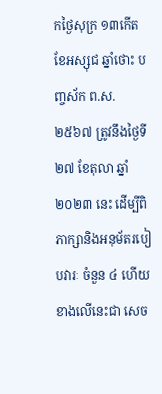កថ្ងៃសុក្រ ១៣កើត ខែអស្សុជ ឆ្នាំថោះ បញ្ចស័ក ព.ស.២៥៦៧ ត្រូវនឹងថ្ងៃទី២៧ ខែតុលា ឆ្នាំ២០២៣ នេះ ដើម្បីពិភាក្សានិងអនុម័តរបៀបវារៈ ចំនួន ៤ ហើយខាងលើនេះជា សេច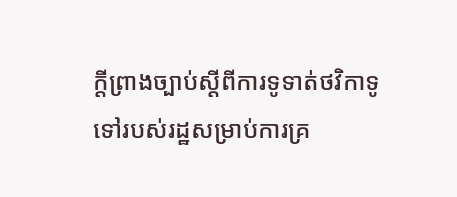ក្តីព្រាងច្បាប់ស្ដីពីការទូទាត់ថវិកាទូទៅរបស់រដ្ឋសម្រាប់ការគ្រ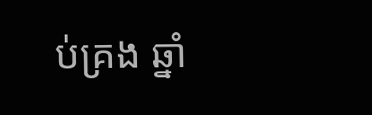ប់គ្រង ឆ្នាំ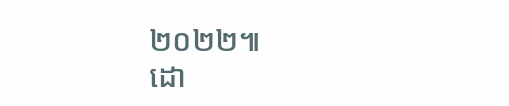២០២២៕
ដោ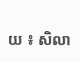យ ៖ សិលា